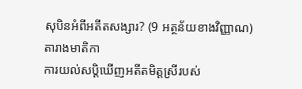សុបិនអំពីអតីតសង្សារ? (9 អត្ថន័យខាងវិញ្ញាណ)
តារាងមាតិកា
ការយល់សប្តិឃើញអតីតមិត្តស្រីរបស់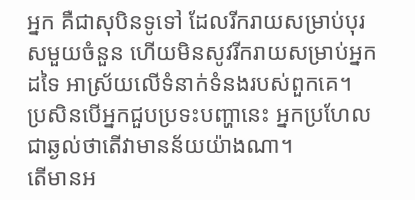អ្នក គឺជាសុបិនទូទៅ ដែលរីករាយសម្រាប់បុរសមួយចំនួន ហើយមិនសូវរីករាយសម្រាប់អ្នកដទៃ អាស្រ័យលើទំនាក់ទំនងរបស់ពួកគេ។ ប្រសិនបើអ្នកជួបប្រទះបញ្ហានេះ អ្នកប្រហែលជាឆ្ងល់ថាតើវាមានន័យយ៉ាងណា។
តើមានអ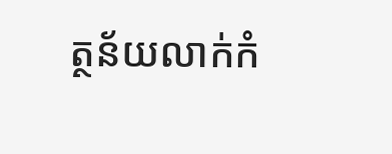ត្ថន័យលាក់កំ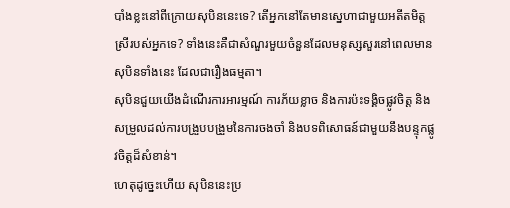បាំងខ្លះនៅពីក្រោយសុបិននេះទេ? តើអ្នកនៅតែមានស្នេហាជាមួយអតីតមិត្តស្រីរបស់អ្នកទេ? ទាំងនេះគឺជាសំណួរមួយចំនួនដែលមនុស្សសួរនៅពេលមានសុបិនទាំងនេះ ដែលជារឿងធម្មតា។
សុបិនជួយយើងដំណើរការអារម្មណ៍ ការភ័យខ្លាច និងការប៉ះទង្គិចផ្លូវចិត្ត និងសម្រួលដល់ការបង្រួបបង្រួមនៃការចងចាំ និងបទពិសោធន៍ជាមួយនឹងបន្ទុកផ្លូវចិត្តដ៏សំខាន់។
ហេតុដូច្នេះហើយ សុបិននេះប្រ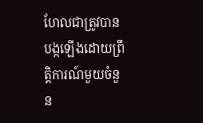ហែលជាត្រូវបានបង្កឡើងដោយព្រឹត្តិការណ៍មួយចំនួន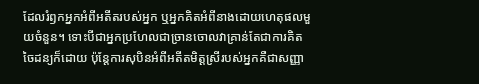ដែលរំឭកអ្នកអំពីអតីតរបស់អ្នក ឬអ្នកគិតអំពីនាងដោយហេតុផលមួយចំនួន។ ទោះបីជាអ្នកប្រហែលជាច្រានចោលវាគ្រាន់តែជាការគិតចៃដន្យក៏ដោយ ប៉ុន្តែការសុបិនអំពីអតីតមិត្តស្រីរបស់អ្នកគឺជាសញ្ញា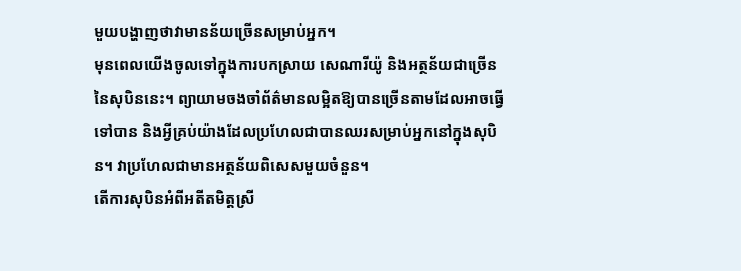មួយបង្ហាញថាវាមានន័យច្រើនសម្រាប់អ្នក។
មុនពេលយើងចូលទៅក្នុងការបកស្រាយ សេណារីយ៉ូ និងអត្ថន័យជាច្រើននៃសុបិននេះ។ ព្យាយាមចងចាំព័ត៌មានលម្អិតឱ្យបានច្រើនតាមដែលអាចធ្វើទៅបាន និងអ្វីគ្រប់យ៉ាងដែលប្រហែលជាបានឈរសម្រាប់អ្នកនៅក្នុងសុបិន។ វាប្រហែលជាមានអត្ថន័យពិសេសមួយចំនួន។
តើការសុបិនអំពីអតីតមិត្តស្រី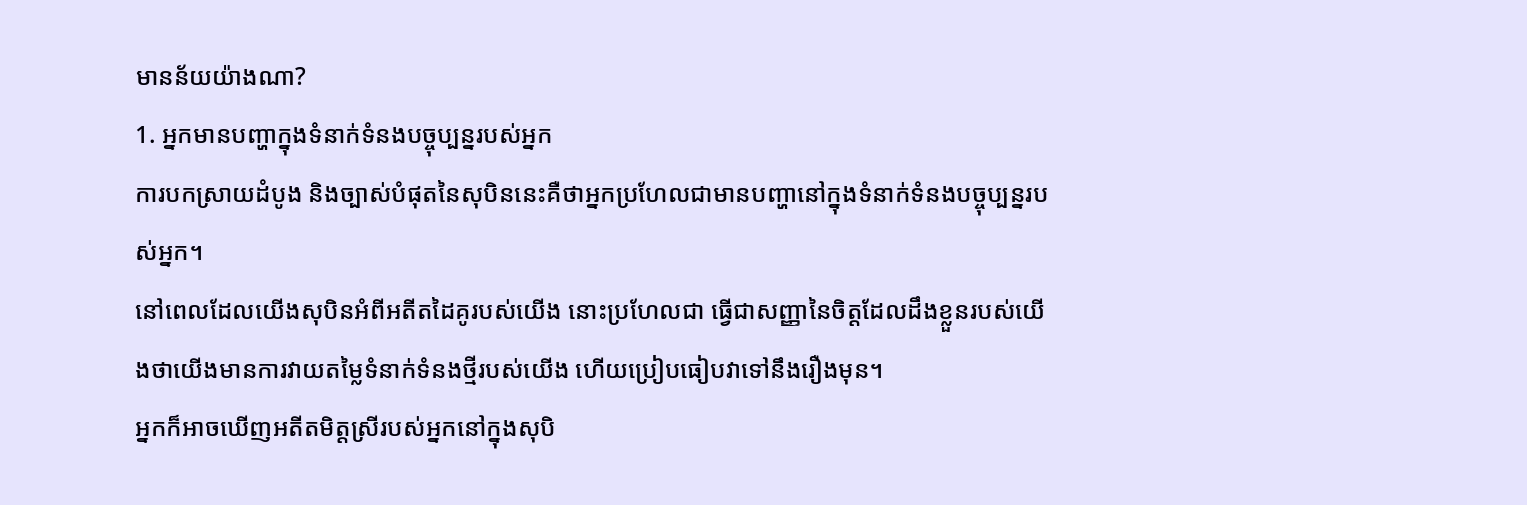មានន័យយ៉ាងណា?
1. អ្នកមានបញ្ហាក្នុងទំនាក់ទំនងបច្ចុប្បន្នរបស់អ្នក
ការបកស្រាយដំបូង និងច្បាស់បំផុតនៃសុបិននេះគឺថាអ្នកប្រហែលជាមានបញ្ហានៅក្នុងទំនាក់ទំនងបច្ចុប្បន្នរបស់អ្នក។
នៅពេលដែលយើងសុបិនអំពីអតីតដៃគូរបស់យើង នោះប្រហែលជា ធ្វើជាសញ្ញានៃចិត្តដែលដឹងខ្លួនរបស់យើងថាយើងមានការវាយតម្លៃទំនាក់ទំនងថ្មីរបស់យើង ហើយប្រៀបធៀបវាទៅនឹងរឿងមុន។
អ្នកក៏អាចឃើញអតីតមិត្តស្រីរបស់អ្នកនៅក្នុងសុបិ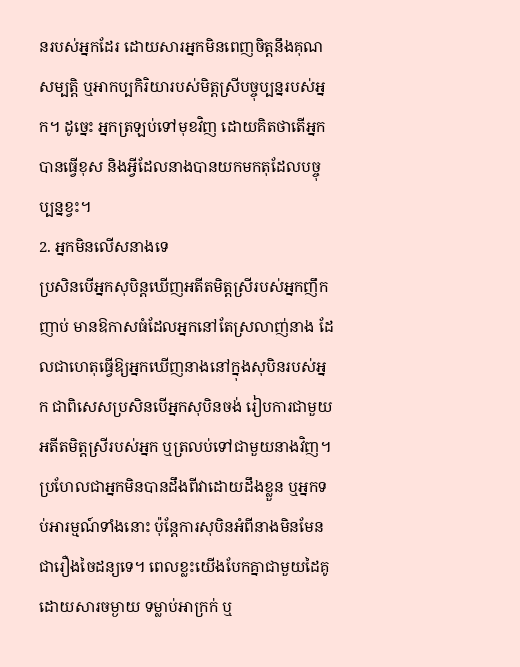នរបស់អ្នកដែរ ដោយសារអ្នកមិនពេញចិត្តនឹងគុណសម្បត្តិ ឬអាកប្បកិរិយារបស់មិត្តស្រីបច្ចុប្បន្នរបស់អ្នក។ ដូច្នេះ អ្នកត្រឡប់ទៅមុខវិញ ដោយគិតថាតើអ្នកបានធ្វើខុស និងអ្វីដែលនាងបានយកមកតុដែលបច្ចុប្បន្នខ្វះ។
2. អ្នកមិនលើសនាងទេ
ប្រសិនបើអ្នកសុបិន្តឃើញអតីតមិត្តស្រីរបស់អ្នកញឹកញាប់ មានឱកាសធំដែលអ្នកនៅតែស្រលាញ់នាង ដែលជាហេតុធ្វើឱ្យអ្នកឃើញនាងនៅក្នុងសុបិនរបស់អ្នក ជាពិសេសប្រសិនបើអ្នកសុបិនចង់ រៀបការជាមួយអតីតមិត្តស្រីរបស់អ្នក ឬត្រលប់ទៅជាមួយនាងវិញ។
ប្រហែលជាអ្នកមិនបានដឹងពីវាដោយដឹងខ្លួន ឬអ្នកទប់អារម្មណ៍ទាំងនោះ ប៉ុន្តែការសុបិនអំពីនាងមិនមែនជារឿងចៃដន្យទេ។ ពេលខ្លះយើងបែកគ្នាជាមួយដៃគូដោយសារចម្ងាយ ទម្លាប់អាក្រក់ ឬ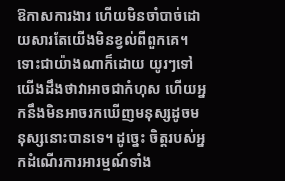ឱកាសការងារ ហើយមិនចាំបាច់ដោយសារតែយើងមិនខ្វល់ពីពួកគេ។
ទោះជាយ៉ាងណាក៏ដោយ យូរៗទៅយើងដឹងថាវាអាចជាកំហុស ហើយអ្នកនឹងមិនអាចរកឃើញមនុស្សដូចមនុស្សនោះបានទេ។ ដូច្នេះ ចិត្តរបស់អ្នកដំណើរការអារម្មណ៍ទាំង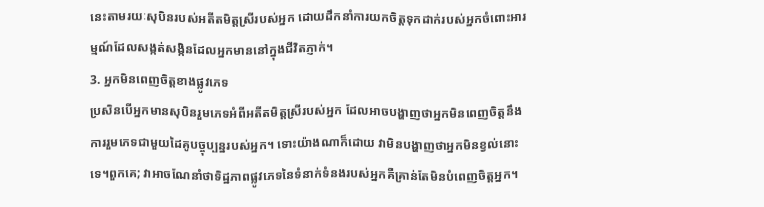នេះតាមរយៈសុបិនរបស់អតីតមិត្តស្រីរបស់អ្នក ដោយដឹកនាំការយកចិត្តទុកដាក់របស់អ្នកចំពោះអារម្មណ៍ដែលសង្កត់សង្កិនដែលអ្នកមាននៅក្នុងជីវិតភ្ញាក់។
3. អ្នកមិនពេញចិត្តខាងផ្លូវភេទ
ប្រសិនបើអ្នកមានសុបិនរួមភេទអំពីអតីតមិត្តស្រីរបស់អ្នក ដែលអាចបង្ហាញថាអ្នកមិនពេញចិត្តនឹងការរួមភេទជាមួយដៃគូបច្ចុប្បន្នរបស់អ្នក។ ទោះយ៉ាងណាក៏ដោយ វាមិនបង្ហាញថាអ្នកមិនខ្វល់នោះទេ។ពួកគេ; វាអាចណែនាំថាទិដ្ឋភាពផ្លូវភេទនៃទំនាក់ទំនងរបស់អ្នកគឺគ្រាន់តែមិនបំពេញចិត្តអ្នក។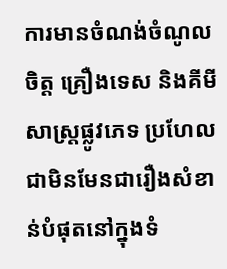ការមានចំណង់ចំណូលចិត្ត គ្រឿងទេស និងគីមីសាស្ត្រផ្លូវភេទ ប្រហែលជាមិនមែនជារឿងសំខាន់បំផុតនៅក្នុងទំ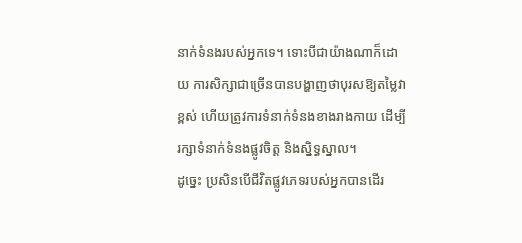នាក់ទំនងរបស់អ្នកទេ។ ទោះបីជាយ៉ាងណាក៏ដោយ ការសិក្សាជាច្រើនបានបង្ហាញថាបុរសឱ្យតម្លៃវាខ្ពស់ ហើយត្រូវការទំនាក់ទំនងខាងរាងកាយ ដើម្បីរក្សាទំនាក់ទំនងផ្លូវចិត្ត និងស្និទ្ធស្នាល។
ដូច្នេះ ប្រសិនបើជីវិតផ្លូវភេទរបស់អ្នកបានដើរ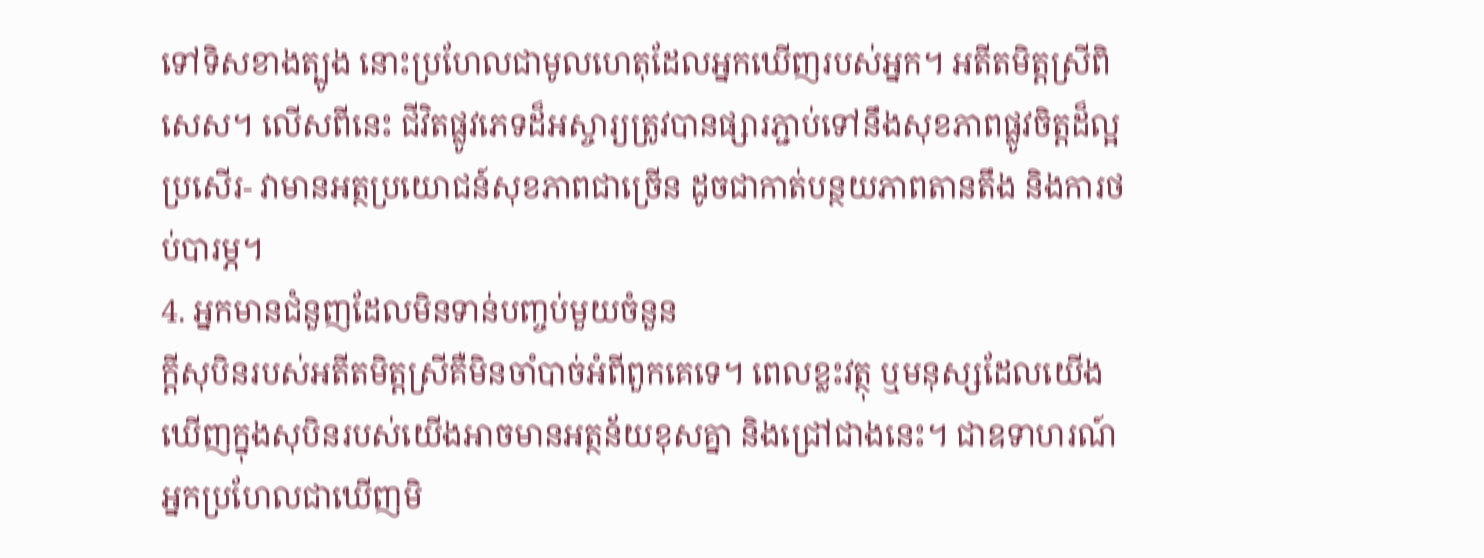ទៅទិសខាងត្បូង នោះប្រហែលជាមូលហេតុដែលអ្នកឃើញរបស់អ្នក។ អតីតមិត្តស្រីពិសេស។ លើសពីនេះ ជីវិតផ្លូវភេទដ៏អស្ចារ្យត្រូវបានផ្សារភ្ជាប់ទៅនឹងសុខភាពផ្លូវចិត្តដ៏ល្អប្រសើរ- វាមានអត្ថប្រយោជន៍សុខភាពជាច្រើន ដូចជាកាត់បន្ថយភាពតានតឹង និងការថប់បារម្ភ។
4. អ្នកមានជំនួញដែលមិនទាន់បញ្ចប់មួយចំនួន
ក្តីសុបិនរបស់អតីតមិត្តស្រីគឺមិនចាំបាច់អំពីពួកគេទេ។ ពេលខ្លះវត្ថុ ឬមនុស្សដែលយើងឃើញក្នុងសុបិនរបស់យើងអាចមានអត្ថន័យខុសគ្នា និងជ្រៅជាងនេះ។ ជាឧទាហរណ៍ អ្នកប្រហែលជាឃើញមិ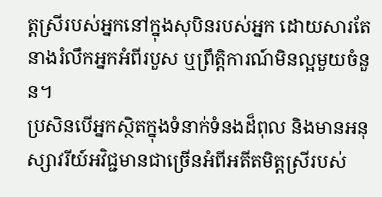ត្តស្រីរបស់អ្នកនៅក្នុងសុបិនរបស់អ្នក ដោយសារតែនាងរំលឹកអ្នកអំពីរបួស ឬព្រឹត្តិការណ៍មិនល្អមួយចំនួន។
ប្រសិនបើអ្នកស្ថិតក្នុងទំនាក់ទំនងដ៏ពុល និងមានអនុស្សាវរីយ៍អវិជ្ជមានជាច្រើនអំពីអតីតមិត្តស្រីរបស់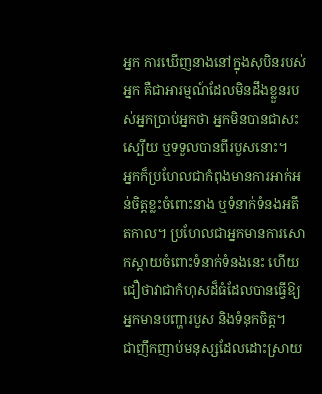អ្នក ការឃើញនាងនៅក្នុងសុបិនរបស់អ្នក គឺជាអារម្មណ៍ដែលមិនដឹងខ្លួនរបស់អ្នកប្រាប់អ្នកថា អ្នកមិនបានជាសះស្បើយ ឬទទួលបានពីរបួសនោះ។
អ្នកក៏ប្រហែលជាកំពុងមានការអាក់អន់ចិត្តខ្លះចំពោះនាង ឬទំនាក់ទំនងអតីតកាល។ ប្រហែលជាអ្នកមានការសោកស្ដាយចំពោះទំនាក់ទំនងនេះ ហើយជឿថាវាជាកំហុសដ៏ធំដែលបានធ្វើឱ្យអ្នកមានបញ្ហារបួស និងទំនុកចិត្ត។
ជាញឹកញាប់មនុស្សដែលដោះស្រាយ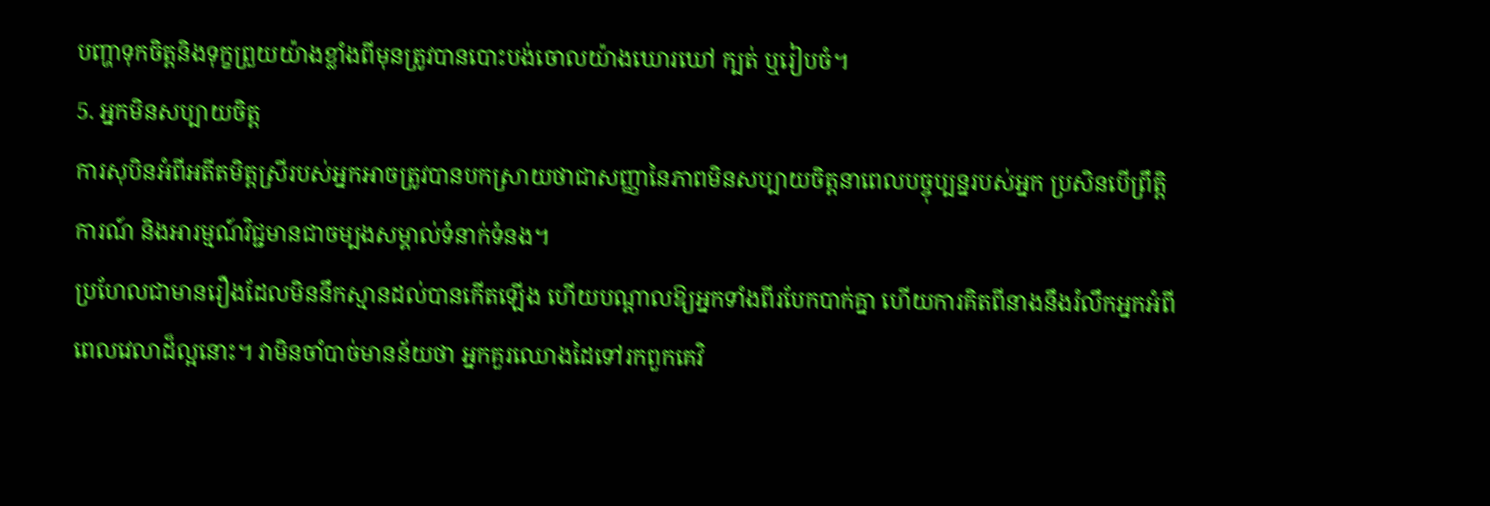បញ្ហាទុកចិត្តនិងទុក្ខព្រួយយ៉ាងខ្លាំងពីមុនត្រូវបានបោះបង់ចោលយ៉ាងឃោរឃៅ ក្បត់ ឬរៀបចំ។
5. អ្នកមិនសប្បាយចិត្ត
ការសុបិនអំពីអតីតមិត្តស្រីរបស់អ្នកអាចត្រូវបានបកស្រាយថាជាសញ្ញានៃភាពមិនសប្បាយចិត្តនាពេលបច្ចុប្បន្នរបស់អ្នក ប្រសិនបើព្រឹត្តិការណ៍ និងអារម្មណ៍វិជ្ជមានជាចម្បងសម្គាល់ទំនាក់ទំនង។
ប្រហែលជាមានរឿងដែលមិននឹកស្មានដល់បានកើតឡើង ហើយបណ្តាលឱ្យអ្នកទាំងពីរបែកបាក់គ្នា ហើយការគិតពីនាងនឹងរំលឹកអ្នកអំពីពេលវេលាដ៏ល្អនោះ។ វាមិនចាំបាច់មានន័យថា អ្នកគួរឈោងដៃទៅរកពួកគេវិ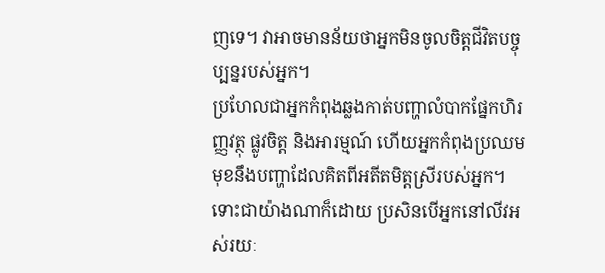ញទេ។ វាអាចមានន័យថាអ្នកមិនចូលចិត្តជីវិតបច្ចុប្បន្នរបស់អ្នក។
ប្រហែលជាអ្នកកំពុងឆ្លងកាត់បញ្ហាលំបាកផ្នែកហិរញ្ញវត្ថុ ផ្លូវចិត្ត និងអារម្មណ៍ ហើយអ្នកកំពុងប្រឈមមុខនឹងបញ្ហាដែលគិតពីអតីតមិត្តស្រីរបស់អ្នក។ ទោះជាយ៉ាងណាក៏ដោយ ប្រសិនបើអ្នកនៅលីវអស់រយៈ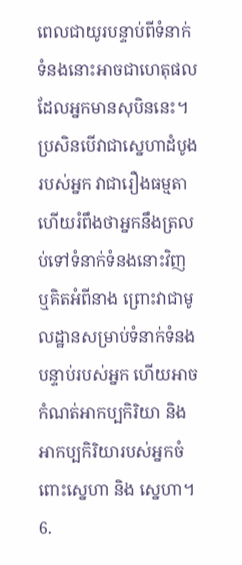ពេលជាយូរបន្ទាប់ពីទំនាក់ទំនងនោះអាចជាហេតុផលដែលអ្នកមានសុបិននេះ។
ប្រសិនបើវាជាស្នេហាដំបូងរបស់អ្នក វាជារឿងធម្មតា ហើយរំពឹងថាអ្នកនឹងត្រលប់ទៅទំនាក់ទំនងនោះវិញ ឬគិតអំពីនាង ព្រោះវាជាមូលដ្ឋានសម្រាប់ទំនាក់ទំនងបន្ទាប់របស់អ្នក ហើយអាចកំណត់អាកប្បកិរិយា និងអាកប្បកិរិយារបស់អ្នកចំពោះស្នេហា និង ស្នេហា។
6.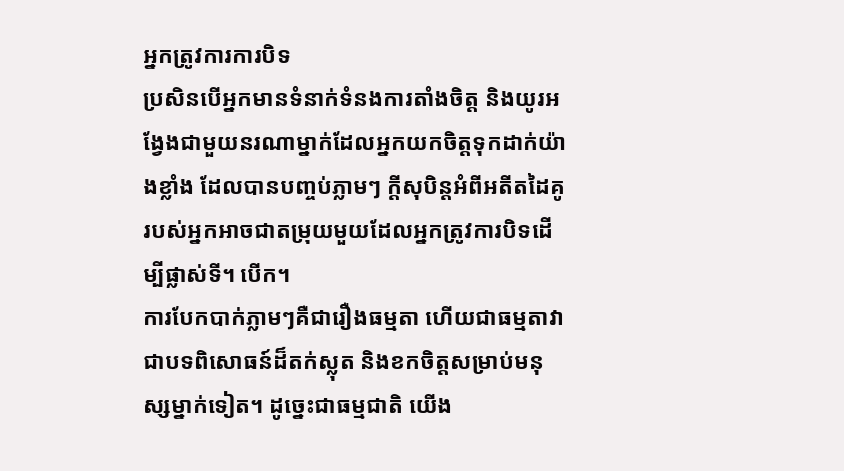អ្នកត្រូវការការបិទ
ប្រសិនបើអ្នកមានទំនាក់ទំនងការតាំងចិត្ត និងយូរអង្វែងជាមួយនរណាម្នាក់ដែលអ្នកយកចិត្តទុកដាក់យ៉ាងខ្លាំង ដែលបានបញ្ចប់ភ្លាមៗ ក្តីសុបិន្តអំពីអតីតដៃគូរបស់អ្នកអាចជាតម្រុយមួយដែលអ្នកត្រូវការបិទដើម្បីផ្លាស់ទី។ បើក។
ការបែកបាក់ភ្លាមៗគឺជារឿងធម្មតា ហើយជាធម្មតាវាជាបទពិសោធន៍ដ៏តក់ស្លុត និងខកចិត្តសម្រាប់មនុស្សម្នាក់ទៀត។ ដូច្នេះជាធម្មជាតិ យើង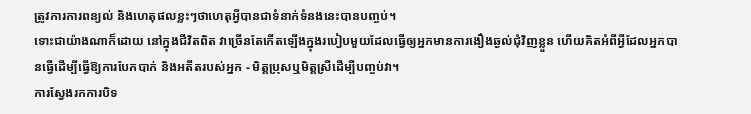ត្រូវការការពន្យល់ និងហេតុផលខ្លះៗថាហេតុអ្វីបានជាទំនាក់ទំនងនេះបានបញ្ចប់។
ទោះជាយ៉ាងណាក៏ដោយ នៅក្នុងជីវិតពិត វាច្រើនតែកើតឡើងក្នុងរបៀបមួយដែលធ្វើឲ្យអ្នកមានការងឿងឆ្ងល់ជុំវិញខ្លួន ហើយគិតអំពីអ្វីដែលអ្នកបានធ្វើដើម្បីធ្វើឱ្យការបែកបាក់ និងអតីតរបស់អ្នក - មិត្តប្រុសឬមិត្តស្រីដើម្បីបញ្ចប់វា។
ការស្វែងរកការបិទ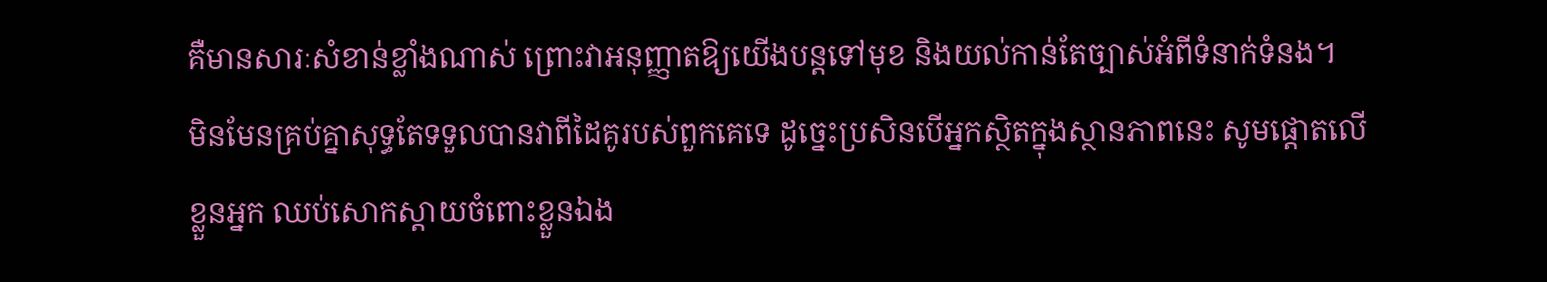គឺមានសារៈសំខាន់ខ្លាំងណាស់ ព្រោះវាអនុញ្ញាតឱ្យយើងបន្តទៅមុខ និងយល់កាន់តែច្បាស់អំពីទំនាក់ទំនង។
មិនមែនគ្រប់គ្នាសុទ្ធតែទទួលបានវាពីដៃគូរបស់ពួកគេទេ ដូច្នេះប្រសិនបើអ្នកស្ថិតក្នុងស្ថានភាពនេះ សូមផ្តោតលើខ្លួនអ្នក ឈប់សោកស្តាយចំពោះខ្លួនឯង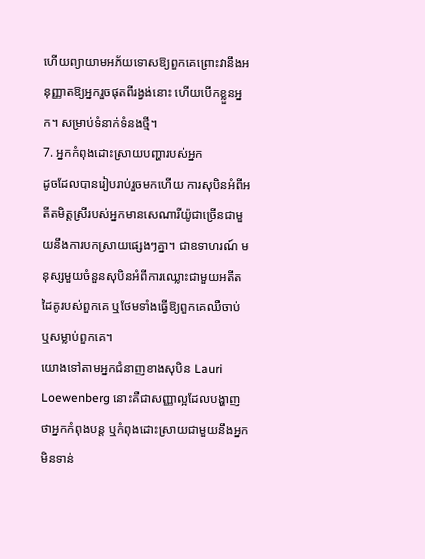ហើយព្យាយាមអភ័យទោសឱ្យពួកគេព្រោះវានឹងអនុញ្ញាតឱ្យអ្នករួចផុតពីរង្វង់នោះ ហើយបើកខ្លួនអ្នក។ សម្រាប់ទំនាក់ទំនងថ្មី។
7. អ្នកកំពុងដោះស្រាយបញ្ហារបស់អ្នក
ដូចដែលបានរៀបរាប់រួចមកហើយ ការសុបិនអំពីអតីតមិត្តស្រីរបស់អ្នកមានសេណារីយ៉ូជាច្រើនជាមួយនឹងការបកស្រាយផ្សេងៗគ្នា។ ជាឧទាហរណ៍ មនុស្សមួយចំនួនសុបិនអំពីការឈ្លោះជាមួយអតីតដៃគូរបស់ពួកគេ ឬថែមទាំងធ្វើឱ្យពួកគេឈឺចាប់ ឬសម្លាប់ពួកគេ។
យោងទៅតាមអ្នកជំនាញខាងសុបិន Lauri Loewenberg នោះគឺជាសញ្ញាល្អដែលបង្ហាញថាអ្នកកំពុងបន្ត ឬកំពុងដោះស្រាយជាមួយនឹងអ្នកមិនទាន់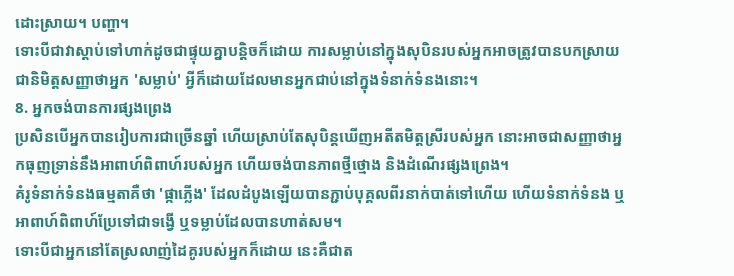ដោះស្រាយ។ បញ្ហា។
ទោះបីជាវាស្តាប់ទៅហាក់ដូចជាផ្ទុយគ្នាបន្តិចក៏ដោយ ការសម្លាប់នៅក្នុងសុបិនរបស់អ្នកអាចត្រូវបានបកស្រាយជានិមិត្តសញ្ញាថាអ្នក 'សម្លាប់' អ្វីក៏ដោយដែលមានអ្នកជាប់នៅក្នុងទំនាក់ទំនងនោះ។
8. អ្នកចង់បានការផ្សងព្រេង
ប្រសិនបើអ្នកបានរៀបការជាច្រើនឆ្នាំ ហើយស្រាប់តែសុបិន្តឃើញអតីតមិត្តស្រីរបស់អ្នក នោះអាចជាសញ្ញាថាអ្នកធុញទ្រាន់នឹងអាពាហ៍ពិពាហ៍របស់អ្នក ហើយចង់បានភាពថ្មីថ្មោង និងដំណើរផ្សងព្រេង។
គំរូទំនាក់ទំនងធម្មតាគឺថា 'ផ្កាភ្លើង' ដែលដំបូងឡើយបានភ្ជាប់បុគ្គលពីរនាក់បាត់ទៅហើយ ហើយទំនាក់ទំនង ឬអាពាហ៍ពិពាហ៍ប្រែទៅជាទង្វើ ឬទម្លាប់ដែលបានហាត់សម។
ទោះបីជាអ្នកនៅតែស្រលាញ់ដៃគូរបស់អ្នកក៏ដោយ នេះគឺជាត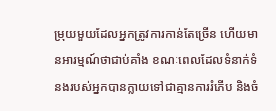ម្រុយមួយដែលអ្នកត្រូវការកាន់តែច្រើន ហើយមានអារម្មណ៍ថាជាប់គាំង ខណៈពេលដែលទំនាក់ទំនងរបស់អ្នកបានក្លាយទៅជាគ្មានការរំភើប និងចំ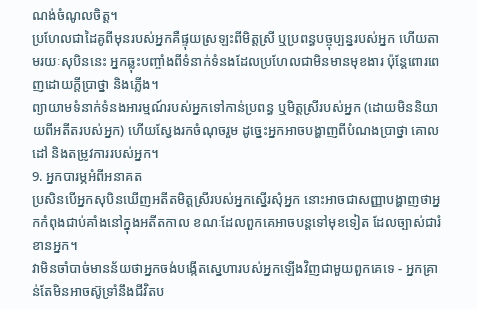ណង់ចំណូលចិត្ត។
ប្រហែលជាដៃគូពីមុនរបស់អ្នកគឺផ្ទុយស្រឡះពីមិត្តស្រី ឬប្រពន្ធបច្ចុប្បន្នរបស់អ្នក ហើយតាមរយៈសុបិននេះ អ្នកឆ្លុះបញ្ចាំងពីទំនាក់ទំនងដែលប្រហែលជាមិនមានមុខងារ ប៉ុន្តែពោរពេញដោយក្តីប្រាថ្នា និងភ្លើង។
ព្យាយាមទំនាក់ទំនងអារម្មណ៍របស់អ្នកទៅកាន់ប្រពន្ធ ឬមិត្តស្រីរបស់អ្នក (ដោយមិននិយាយពីអតីតរបស់អ្នក) ហើយស្វែងរកចំណុចរួម ដូច្នេះអ្នកអាចបង្ហាញពីបំណងប្រាថ្នា គោលដៅ និងតម្រូវការរបស់អ្នក។
9. អ្នកបារម្ភអំពីអនាគត
ប្រសិនបើអ្នកសុបិនឃើញអតីតមិត្តស្រីរបស់អ្នកស្នើរសុំអ្នក នោះអាចជាសញ្ញាបង្ហាញថាអ្នកកំពុងជាប់គាំងនៅក្នុងអតីតកាល ខណៈដែលពួកគេអាចបន្តទៅមុខទៀត ដែលច្បាស់ជារំខានអ្នក។
វាមិនចាំបាច់មានន័យថាអ្នកចង់បង្កើតស្នេហារបស់អ្នកឡើងវិញជាមួយពួកគេទេ - អ្នកគ្រាន់តែមិនអាចស៊ូទ្រាំនឹងជីវិតប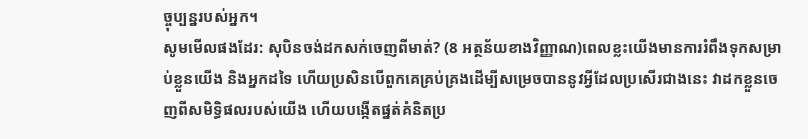ច្ចុប្បន្នរបស់អ្នក។
សូមមើលផងដែរ: សុបិនចង់ដកសក់ចេញពីមាត់? (8 អត្ថន័យខាងវិញ្ញាណ)ពេលខ្លះយើងមានការរំពឹងទុកសម្រាប់ខ្លួនយើង និងអ្នកដទៃ ហើយប្រសិនបើពួកគេគ្រប់គ្រងដើម្បីសម្រេចបាននូវអ្វីដែលប្រសើរជាងនេះ វាដកខ្លួនចេញពីសមិទ្ធិផលរបស់យើង ហើយបង្កើតផ្នត់គំនិតប្រ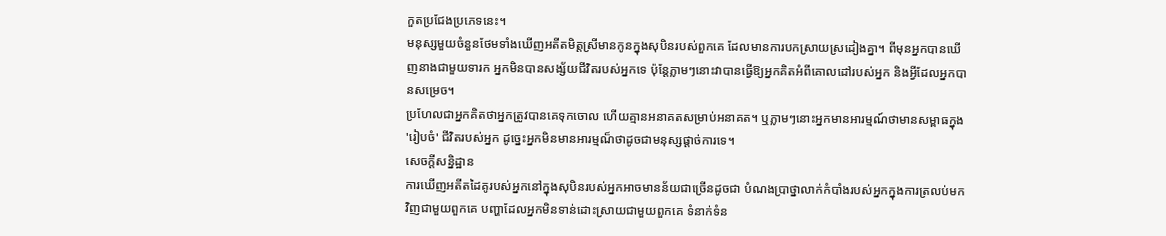កួតប្រជែងប្រភេទនេះ។
មនុស្សមួយចំនួនថែមទាំងឃើញអតីតមិត្តស្រីមានកូនក្នុងសុបិនរបស់ពួកគេ ដែលមានការបកស្រាយស្រដៀងគ្នា។ ពីមុនអ្នកបានឃើញនាងជាមួយទារក អ្នកមិនបានសង្ស័យជីវិតរបស់អ្នកទេ ប៉ុន្តែភ្លាមៗនោះវាបានធ្វើឱ្យអ្នកគិតអំពីគោលដៅរបស់អ្នក និងអ្វីដែលអ្នកបានសម្រេច។
ប្រហែលជាអ្នកគិតថាអ្នកត្រូវបានគេទុកចោល ហើយគ្មានអនាគតសម្រាប់អនាគត។ ឬភ្លាមៗនោះអ្នកមានអារម្មណ៍ថាមានសម្ពាធក្នុង 'រៀបចំ' ជីវិតរបស់អ្នក ដូច្នេះអ្នកមិនមានអារម្មណ៏ថាដូចជាមនុស្សផ្តាច់ការទេ។
សេចក្តីសន្និដ្ឋាន
ការឃើញអតីតដៃគូរបស់អ្នកនៅក្នុងសុបិនរបស់អ្នកអាចមានន័យជាច្រើនដូចជា បំណងប្រាថ្នាលាក់កំបាំងរបស់អ្នកក្នុងការត្រលប់មកវិញជាមួយពួកគេ បញ្ហាដែលអ្នកមិនទាន់ដោះស្រាយជាមួយពួកគេ ទំនាក់ទំន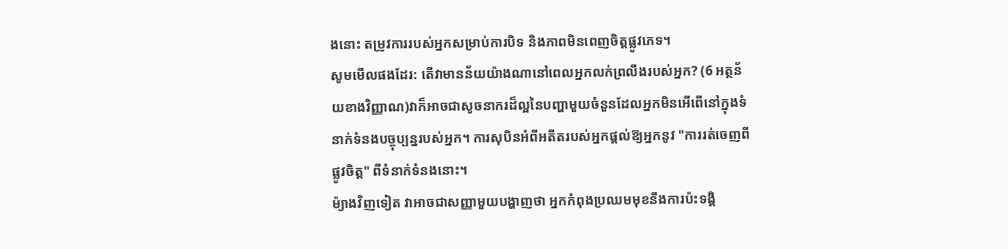ងនោះ តម្រូវការរបស់អ្នកសម្រាប់ការបិទ និងភាពមិនពេញចិត្តផ្លូវភេទ។
សូមមើលផងដែរ: តើវាមានន័យយ៉ាងណានៅពេលអ្នកលក់ព្រលឹងរបស់អ្នក? (6 អត្ថន័យខាងវិញ្ញាណ)វាក៏អាចជាសូចនាករដ៏ល្អនៃបញ្ហាមួយចំនួនដែលអ្នកមិនអើពើនៅក្នុងទំនាក់ទំនងបច្ចុប្បន្នរបស់អ្នក។ ការសុបិនអំពីអតីតរបស់អ្នកផ្តល់ឱ្យអ្នកនូវ "ការរត់ចេញពីផ្លូវចិត្ត" ពីទំនាក់ទំនងនោះ។
ម៉្យាងវិញទៀត វាអាចជាសញ្ញាមួយបង្ហាញថា អ្នកកំពុងប្រឈមមុខនឹងការប៉ះទង្គិ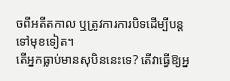ចពីអតីតកាល ឬត្រូវការការបិទដើម្បីបន្តទៅមុខទៀត។
តើអ្នកធ្លាប់មានសុបិននេះទេ? តើវាធ្វើឱ្យអ្ន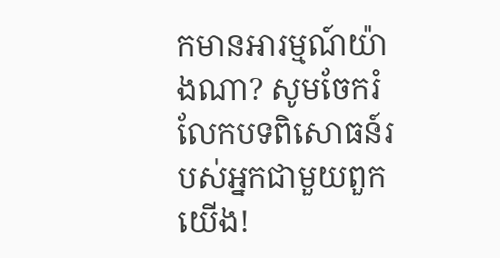កមានអារម្មណ៍យ៉ាងណា? សូមចែករំលែកបទពិសោធន៍របស់អ្នកជាមួយពួកយើង!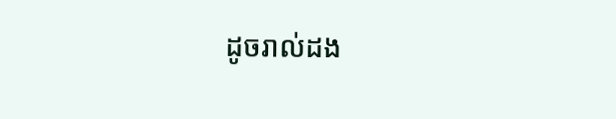ដូចរាល់ដង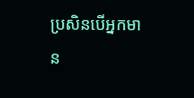ប្រសិនបើអ្នកមាន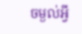ចម្ងល់អ្វី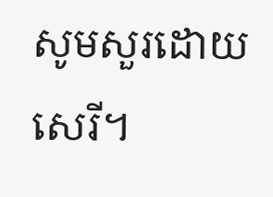សូមសួរដោយសេរី។